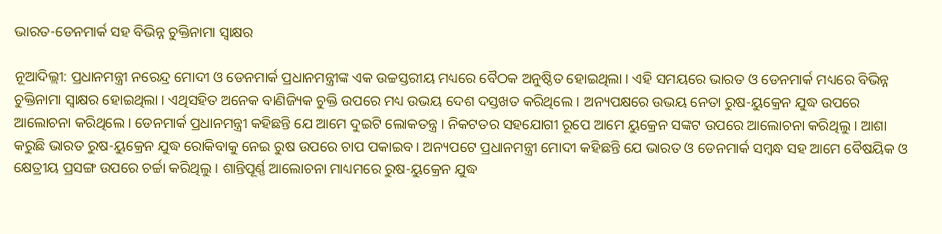ଭାରତ-ଡେନମାର୍କ ସହ ବିଭିନ୍ନ ଚୁକ୍ତିନାମା ସ୍ୱାକ୍ଷର

ନୂଆଦିଲ୍ଲୀ: ପ୍ରଧାନମନ୍ତ୍ରୀ ନରେନ୍ଦ୍ର ମୋଦୀ ଓ ଡେନମାର୍କ ପ୍ରଧାନମନ୍ତ୍ରୀଙ୍କ ଏକ ଉଚ୍ଚସ୍ତରୀୟ ମଧ୍ୟରେ ବୈଠକ ଅନୁଷ୍ଠିତ ହୋଇଥିଲା । ଏହି ସମୟରେ ଭାରତ ଓ ଡେନମାର୍କ ମଧ୍ୟରେ ବିଭିନ୍ନ ଚୁକ୍ତିନାମା ସ୍ୱାକ୍ଷର ହୋଇଥିଲା । ଏଥିସହିତ ଅନେକ ବାଣିଜ୍ୟିକ ଚୁକ୍ତି ଉପରେ ମଧ୍ୟ ଉଭୟ ଦେଶ ଦସ୍ତଖତ କରିଥିଲେ । ଅନ୍ୟପକ୍ଷରେ ଉଭୟ ନେତା ରୁଷ-ୟୁକ୍ରେନ ଯୁଦ୍ଧ ଉପରେ ଆଲୋଚନା କରିଥିଲେ । ଡେନମାର୍କ ପ୍ରଧାନମନ୍ତ୍ରୀ କହିଛନ୍ତି ଯେ ଆମେ ଦୁଇଟି ଲୋକତନ୍ତ୍ର । ନିକଟତର ସହଯୋଗୀ ରୂପେ ଆମେ ୟୁକ୍ରେନ ସଙ୍କଟ ଉପରେ ଆଲୋଚନା କରିଥିଲୁ । ଆଶା କରୁଛି ଭାରତ ରୁଷ-ୟୁକ୍ରେନ ଯୁଦ୍ଧ ରୋକିବାକୁ ନେଇ ରୁଷ ଉପରେ ଚାପ ପକାଇବ । ଅନ୍ୟପଟେ ପ୍ରଧାନମନ୍ତ୍ରୀ ମୋଦୀ କହିଛନ୍ତି ଯେ ଭାରତ ଓ ଡେନମାର୍କ ସମ୍ବନ୍ଧ ସହ ଆମେ ବୈଷୟିକ ଓ କ୍ଷେତ୍ରୀୟ ପ୍ରସଙ୍ଗ ଉପରେ ଚର୍ଚ୍ଚା କରିଥିଲୁ । ଶାନ୍ତିପୂର୍ଣ୍ଣ ଆଲୋଚନା ମାଧ୍ୟମରେ ରୁଷ-ୟୁକ୍ରେନ ଯୁଦ୍ଧ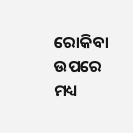ରୋକିବା ଉପରେ ମଧ୍ୟ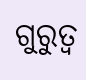ଗୁରୁତ୍ୱ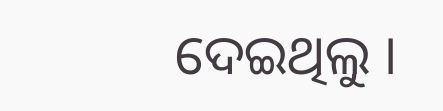ଦେଇଥିଲୁ ।